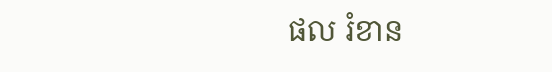ផល រំខាន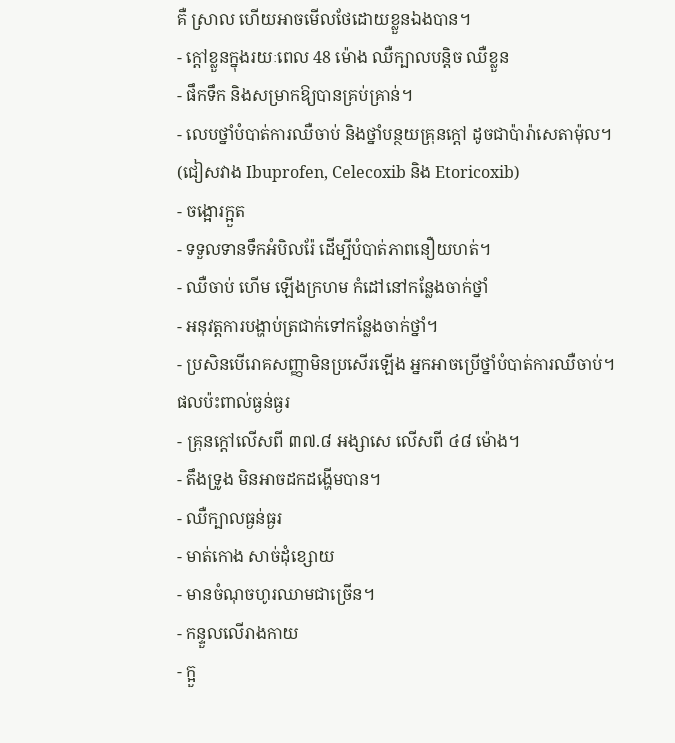គឺ ស្រាល ហើយអាចមើលថែដោយខ្លួនឯងបាន។
- ក្តៅខ្លួនក្នុងរយៈពេល 48 ម៉ោង ឈឺក្បាលបន្តិច ឈឺខ្លួន
- ផឹកទឹក និងសម្រាកឱ្យបានគ្រប់គ្រាន់។
- លេបថ្នាំបំបាត់ការឈឺចាប់ និងថ្នាំបន្ថយគ្រុនក្តៅ ដូចជាប៉ារ៉ាសេតាម៉ុល។
(ជៀសវាង Ibuprofen, Celecoxib និង Etoricoxib)
- ចង្អោរក្អួត
- ទទួលទានទឹកអំបិលរ៉ែ ដើម្បីបំបាត់ភាពនឿយហត់។
- ឈឺចាប់ ហើម ឡើងក្រហម កំដៅនៅកន្លែងចាក់ថ្នាំ
- អនុវត្តការបង្ហាប់ត្រជាក់ទៅកន្លែងចាក់ថ្នាំ។
- ប្រសិនបើរោគសញ្ញាមិនប្រសើរឡើង អ្នកអាចប្រើថ្នាំបំបាត់ការឈឺចាប់។
ផលប៉ះពាល់ធ្ងន់ធ្ងរ
- គ្រុនក្តៅលើសពី ៣៧.៨ អង្សាសេ លើសពី ៤៨ ម៉ោង។
- តឹងទ្រូង មិនអាចដកដង្ហើមបាន។
- ឈឺក្បាលធ្ងន់ធ្ងរ
- មាត់កោង សាច់ដុំខ្សោយ
- មានចំណុចហូរឈាមជាច្រើន។
- កន្ទួលលើរាងកាយ
- ក្អួ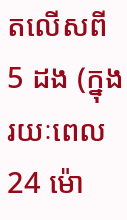តលើសពី 5 ដង (ក្នុងរយៈពេល 24 ម៉ោ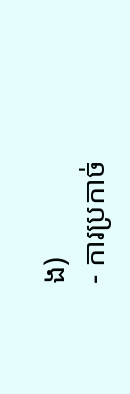ង)
- ការប្រកាច់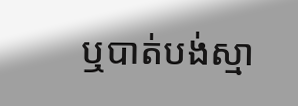ឬបាត់បង់ស្មា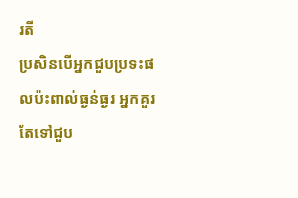រតី
ប្រសិនបើអ្នកជួបប្រទះផលប៉ះពាល់ធ្ងន់ធ្ងរ អ្នកគួរតែទៅជួប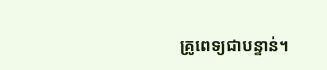គ្រូពេទ្យជាបន្ទាន់។